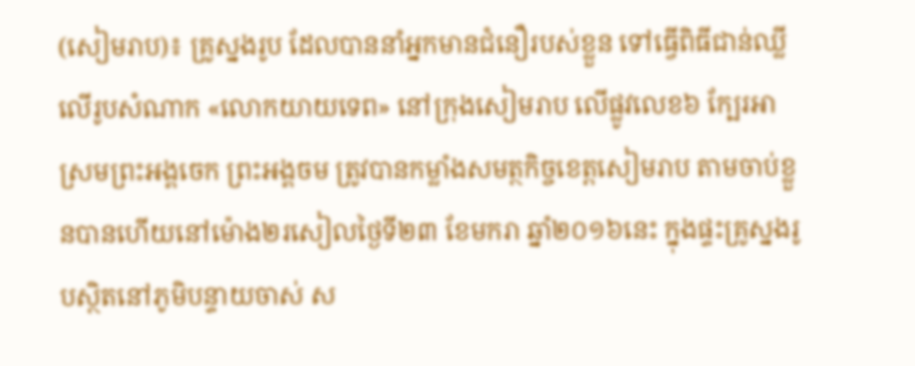(សៀមរាប)៖ គ្រូស្នងរូប ដែលបាននាំអ្នកមានជំនឿរបស់ខ្លួន ទៅធ្វើពិធីជាន់ឈ្លីលើរូបសំណាក «លោកយាយទេព» នៅក្រុងសៀមរាប លើផ្លូវលេខ៦ ក្បែរអាស្រមព្រះអង្គចេក ព្រះអង្គចម ត្រូវបានកម្លាំងសមត្ថកិច្ចខេត្តសៀមរាប តាមចាប់ខ្លួនបានហើយនៅម៉ោង២រសៀលថ្ងៃទី២៣ ខែមករា ឆ្នាំ២០១៦នេះ ក្នុងផ្ទះគ្រូស្នងរូបស្ថិតនៅភូមិបន្ទាយចាស់ ស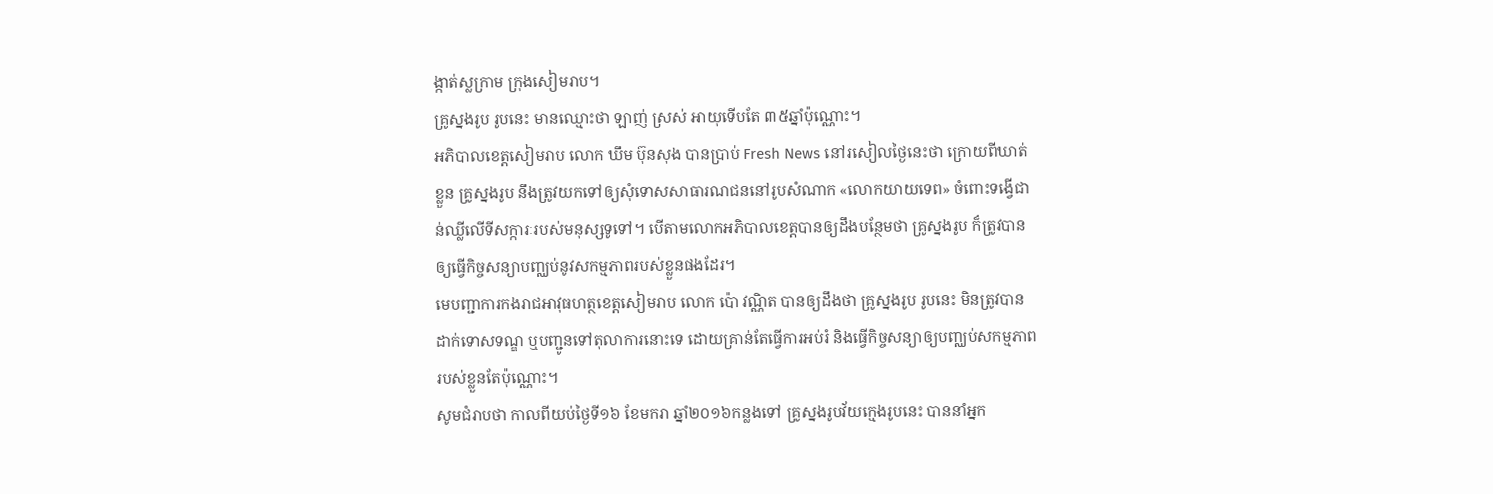ង្កាត់ស្លក្រាម ក្រុងសៀមរាប។
គ្រូស្នងរូប រូបនេះ មានឈ្មោះថា ឡាញ់ ស្រស់ អាយុទើបតែ ៣៥ឆ្នាំប៉ុណ្ណោះ។
អភិបាលខេត្តសៀមរាប លោក ឃឹម ប៊ុនសុង បានប្រាប់ Fresh News នៅរសៀលថ្ងៃនេះថា ក្រោយពីឃាត់ខ្លួន គ្រូស្នងរូប នឹងត្រូវយកទៅឲ្យសុំទោសសាធារណជននៅរូបសំណាក «លោកយាយទេព» ចំពោះទង្វើជាន់ឈ្លីលើទីសក្ការៈរបស់មនុស្សទូទៅ។ បើតាមលោកអភិបាលខេត្តបានឲ្យដឹងបន្ថែមថា គ្រូស្នងរូប ក៏ត្រូវបានឲ្យធ្វើកិច្ចសន្យាបញ្ឈប់នូវសកម្មភាពរបស់ខ្លួនផងដែរ។
មេបញ្ជាការកងរាជអាវុធហត្ថខេត្តសៀមរាប លោក ប៉ោ វណ្ណិត បានឲ្យដឹងថា គ្រូស្នងរូប រូបនេះ មិនត្រូវបានដាក់ទោសទណ្ឌ ឬបញ្ជូនទៅតុលាការនោះទេ ដោយគ្រាន់តែធ្វើការអប់រំ និងធ្វើកិច្ចសន្យាឲ្យបញ្ឈប់សកម្មភាពរបស់ខ្លួនតែប៉ុណ្ណោះ។
សូមជំរាបថា កាលពីយប់ថ្ងៃទី១៦ ខែមករា ឆ្នាំ២០១៦កន្លងទៅ គ្រូស្នងរូបវ័យក្មេងរូបនេះ បាននាំអ្នក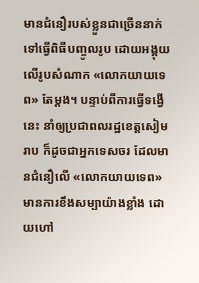មានជំនឿរបស់ខ្លួនជាច្រើននាក់ ទៅធ្វើពិធីបញ្ចូលរូប ដោយអង្គុយលើរូបសំណាក «លោកយាយទេព» តែម្តង។ បន្ទាប់ពីការធ្វើទង្វើនេះ នាំឲ្យប្រជាពលរដ្ឋខេត្តសៀម រាប ក៏ដូចជាអ្នកទេសចរ ដែលមានជំនឿលើ «លោកយាយទេព» មានការខឹងសម្បាយ៉ាងខ្លាំង ដោយហៅ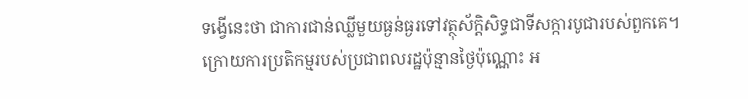ទង្វើនេះថា ជាការជាន់ឈ្លីមួយធ្ងន់ធ្ងរទៅវត្ថុស័ក្តិសិទ្ធជាទីសក្ការបូជារបស់ពួកគេ។
ក្រោយការប្រតិកម្មរបស់ប្រជាពលរដ្ឋប៉ុន្មានថ្ងៃប៉ុណ្ណោះ អ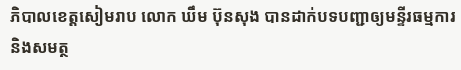ភិបាលខេត្តសៀមរាប លោក ឃឹម ប៊ុនសុង បានដាក់បទបញ្ជាឲ្យមន្ទីរធម្មការ និងសមត្ថ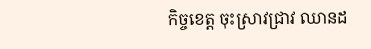កិច្ចខេត្ត ចុះស្រាវជ្រាវ ឈានដ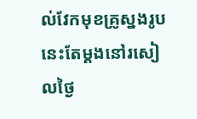ល់វែកមុខគ្រូស្នងរូបនេះតែម្តងនៅរសៀលថ្ងៃ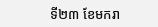ទី២៣ ខែមករា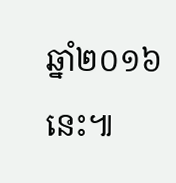ឆ្នាំ២០១៦នេះ៕